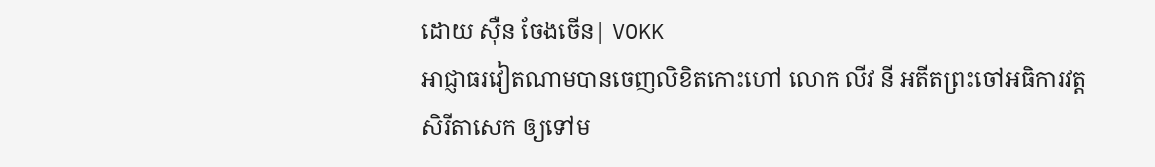ដោយ ស៊ឺន ចែងចើន| VOKK
អាជ្ញាធរវៀតណាមបានចេញលិខិតកោះហៅ លោក លីវ នី អតីតព្រះចៅអធិការវត្តសិរីតាសេក ឲ្យទៅម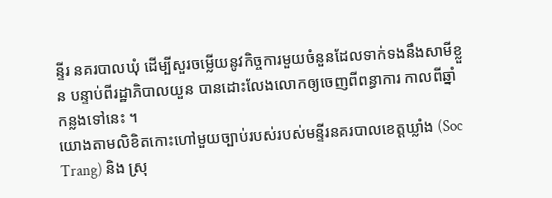ន្ទីរ នគរបាលឃុំ ដើម្បីសួរចម្លើយនូវកិច្ចការមួយចំនួនដែលទាក់ទងនឹងសាមីខ្លួន បន្ទាប់ពីរដ្ឋាភិបាលយួន បានដោះលែងលោកឲ្យចេញពីពន្ធាការ កាលពីឆ្នាំកន្លងទៅនេះ ។
យោងតាមលិខិតកោះហៅមួយច្បាប់របស់របស់មន្ទីរនគរបាលខេត្តឃ្លាំង (Soc Trang) និង ស្រុ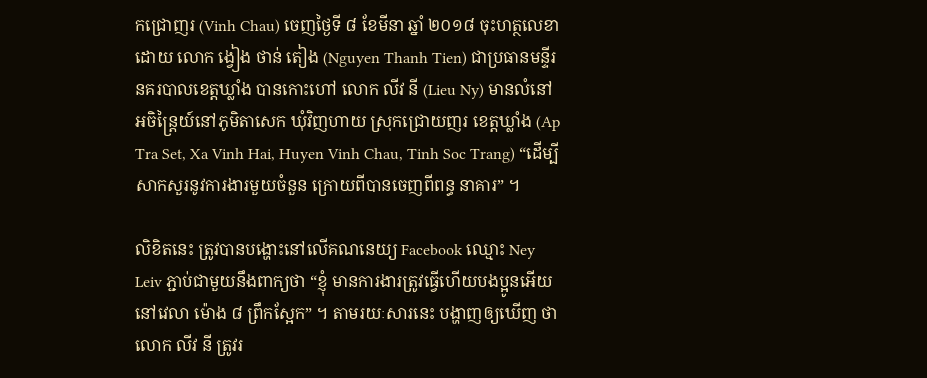កជ្រោញរ (Vinh Chau) ចេញថ្ងៃទី ៨ ខែមីនា ឆ្នាំ ២០១៨ ចុះហត្ថលេខាដោយ លោក ង្វៀង ថាន់ តៀង (Nguyen Thanh Tien) ជាប្រធានមន្ទីរនគរបាលខេត្តឃ្លាំង បានកោះហៅ លោក លីវ នី (Lieu Ny) មានលំនៅ អចិន្ត្រៃយ៍នៅភូមិតាសេក ឃុំវិញហាយ ស្រុកជ្រោយញរ ខេត្តឃ្លាំង (Ap Tra Set, Xa Vinh Hai, Huyen Vinh Chau, Tinh Soc Trang) “ដើម្បីសាកសួរនូវការងារមួយចំនួន ក្រោយពីបានចេញពីពន្ធ នាគារ” ។

លិខិតនេះ ត្រូវបានបង្ហោះនៅលើគណនេយ្យ Facebook ឈ្មោះ Ney Leiv ភ្ជាប់ជាមួយនឹងពាក្យថា “ខ្ញុំ មានការងារត្រូវធ្វើហើយបងប្អូនអើយ នៅវេលា ម៉ោង ៨ ព្រឹកស្អែក” ។ តាមរយៈសារនេះ បង្ហាញឲ្យឃើញ ថា លោក លីវ នី ត្រូវរ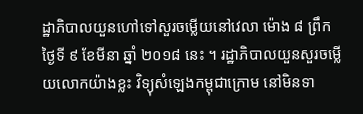ដ្ឋាភិបាលយួនហៅទៅសួរចម្លើយនៅវេលា ម៉ោង ៨ ព្រឹក ថ្ងៃទី ៩ ខែមីនា ឆ្នាំ ២០១៨ នេះ ។ រដ្ឋាភិបាលយួនសួរចម្លើយលោកយ៉ាងខ្លះ វិទ្យុសំឡេងកម្ពុជាក្រោម នៅមិនទា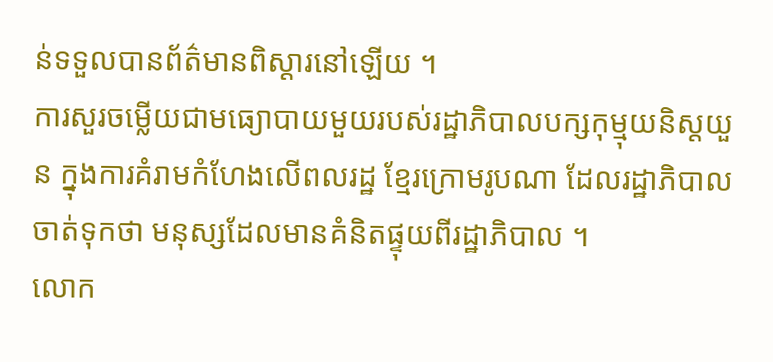ន់ទទួលបានព័ត៌មានពិស្ដារនៅឡើយ ។
ការសួរចម្លើយជាមធ្យោបាយមួយរបស់រដ្ឋាភិបាលបក្សកុម្មុយនិស្តយួន ក្នុងការគំរាមកំហែងលើពលរដ្ឋ ខ្មែរក្រោមរូបណា ដែលរដ្ឋាភិបាលចាត់ទុកថា មនុស្សដែលមានគំនិតផ្ទុយពីរដ្ឋាភិបាល ។
លោក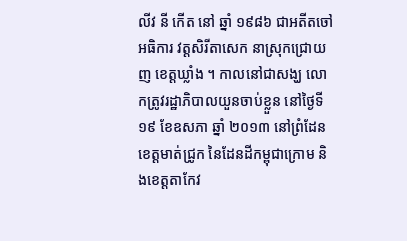លីវ នី កើត នៅ ឆ្នាំ ១៩៨៦ ជាអតីតចៅអធិការ វត្តសិរីតាសេក នាស្រុកជ្រោយញ ខេត្តឃ្លាំង ។ កាលនៅជាសង្ឃ លោកត្រូវរដ្ឋាភិបាលយួនចាប់ខ្លួន នៅថ្ងៃទី ១៩ ខែឧសភា ឆ្នាំ ២០១៣ នៅព្រំដែន ខេត្តមាត់ជ្រូក នៃដែនដីកម្ពុជាក្រោម និងខេត្តតាកែវ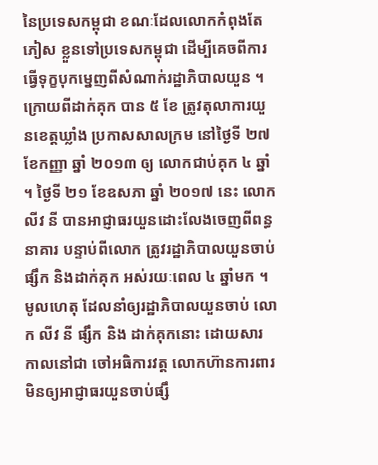នៃប្រទេសកម្ពុជា ខណៈដែលលោកកំពុងតែភៀស ខ្លួនទៅប្រទេសកម្ពុជា ដើម្បីគេចពីការធ្វើទុក្ខបុកម្នេញពីសំណាក់រដ្ឋាភិបាលយួន ។ ក្រោយពីដាក់គុក បាន ៥ ខែ ត្រូវតុលាការយួនខេត្តឃ្លាំង ប្រកាសសាលក្រម នៅថ្ងៃទី ២៧ ខែកញ្ញា ឆ្នាំ ២០១៣ ឲ្យ លោកជាប់គុក ៤ ឆ្នាំ ។ ថ្ងៃទី ២១ ខែឧសភា ឆ្នាំ ២០១៧ នេះ លោក លីវ នី បានអាជ្ញាធរយួនដោះលែងចេញពីពន្ធនាគារ បន្ទាប់ពីលោក ត្រូវរដ្ឋាភិបាលយួនចាប់ផ្សឹក និងដាក់គុក អស់រយៈពេល ៤ ឆ្នាំមក ។
មូលហេតុ ដែលនាំឲ្យរដ្ឋាភិបាលយួនចាប់ លោក លីវ នី ផ្សឹក និង ដាក់គុកនោះ ដោយសារ កាលនៅជា ចៅអធិការវត្ត លោកហ៊ានការពារមិនឲ្យអាជ្ញាធរយួនចាប់ផ្សឹ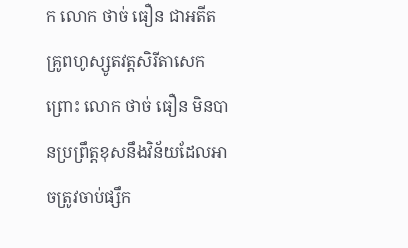ក លោក ថាច់ ធឿន ជាអតីតគ្រូពហូស្សូតវត្តសិរីតាសេក ព្រោះ លោក ថាច់ ធឿន មិនបានប្រព្រឹត្តខុសនឹងវិន័យដែលអាចត្រូវចាប់ផ្សឹក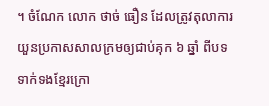។ ចំណែក លោក ថាច់ ធឿន ដែលត្រូវតុលាការយួនប្រកាសសាលក្រមឲ្យជាប់គុក ៦ ឆ្នាំ ពីបទទាក់ទងខ្មែរក្រោ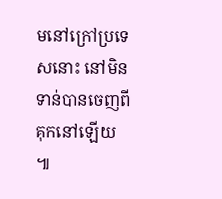មនៅក្រៅប្រទេសនោះ នៅមិនទាន់បានចេញពីគុកនៅឡើយ ៕